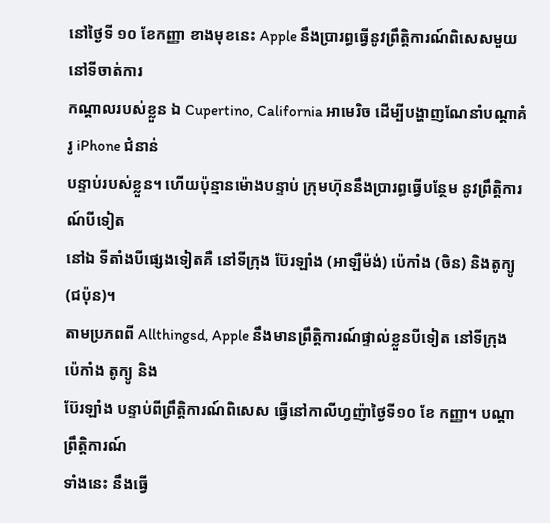នៅថ្ងៃទី ១០ ខែកញ្ញា ខាងមុខនេះ Apple នឹងប្រារព្ធធ្វើនូវព្រឹត្តិការណ៍ពិសេសមួយ នៅទីចាត់ការ
កណ្តាលរបស់ខ្លួន ឯ Cupertino, California អាមេរិច ដើម្បីបង្ហាញណែនាំបណ្តាគំរូ iPhone ជំនាន់
បន្ទាប់របស់ខ្លួន។ ហើយប៉ុន្មានម៉ោងបន្ទាប់ ក្រុមហ៊ុននឹងប្រារព្ធធ្វើបន្ថែម នូវព្រឹត្តិការណ៍បីទៀត
នៅឯ ទីតាំងបីផ្សេងទៀតគឺ នៅទីក្រុង ប៊ែរឡាំង (អាឡឺម៉ង់) ប៉េកាំង (ចិន) និងតូក្យូ (ជប៉ុន)។
តាមប្រភពពី Allthingsd, Apple នឹងមានព្រឹត្តិការណ៍ផ្ទាល់ខ្លួនបីទៀត នៅទីក្រុង ប៉េកាំង តូក្យូ និង
ប៊ែរឡាំង បន្ទាប់ពីព្រឹត្តិការណ៍ពិសេស ធ្វើនៅកាលីហ្វញ៉ាថ្ងៃទី១០ ខែ កញ្ញា។ បណ្តាព្រឹត្តិការណ៍
ទាំងនេះ នឹងធ្វើ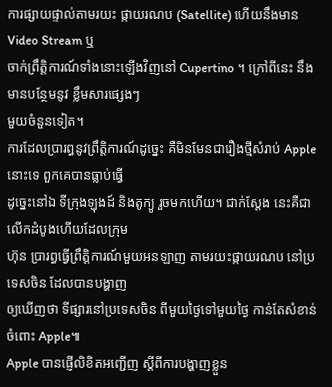ការផ្សាយផ្ទាល់តាមរយះ ផ្កាយរណប (Satellite) ហើយនឹងមាន Video Stream ឬ
ចាក់ព្រឹត្តិការណ៍ទាំងនោះឡើងវិញនៅ Cupertino ។ ក្រៅពីនេះ នឹងមានបន្ថែមនូវ ខ្លឹមសារផ្សេងៗ
មួយចំនួនទៀត។
ការដែលប្រារព្ធនូវព្រឹត្តិការណ៍ដូច្នេះ គឺមិនមែនជារឿងថ្មីសំរាប់ Apple នោះទេ ពួកគេបានធ្លាប់ធ្វើ
ដូច្នេះនៅឯ ទីក្រុងឡុងដ៍ និងតូក្យូ រួចមកហើយ។ ជាក់ស្តែង នេះគឺជាលើកដំបូងហើយដែលក្រុម
ហ៊ុន ប្រារព្ធធ្វើព្រឹត្តិការណ៍មួយអនឡាញ តាមរយះផ្កាយរណប នៅប្រទេសចិន ដែលបានបង្ហាញ
ឲ្យឃើញថា ទីផ្សារនៅប្រទេសចិន ពីមួយថ្ងៃទៅមួយថ្ងៃ កាន់តែសំខាន់ចំពោះ Apple៕
Apple បានផ្ញើលិខិតអញ្ជើញ ស្តីពីការបង្ហាញខ្លួន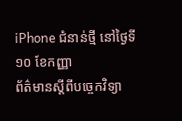iPhone ជំនាន់ថ្មី នៅថ្ងៃទី ១០ ខែកញ្ញា
ព័ត៌មានស្តីពីបច្ចេកវិទ្យា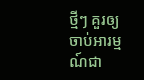ថ្មីៗ គួរឲ្យចាប់អារម្មណ៍ជា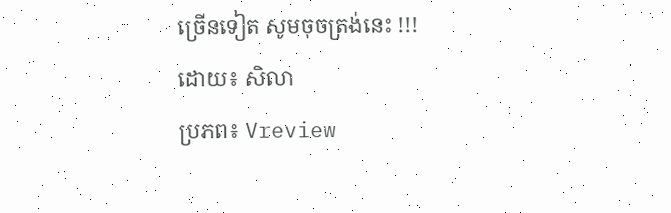ច្រើនទៀត សូមចុចត្រង់នេះ !!!
ដោយ៖ សិលា
ប្រភព៖ Vreview